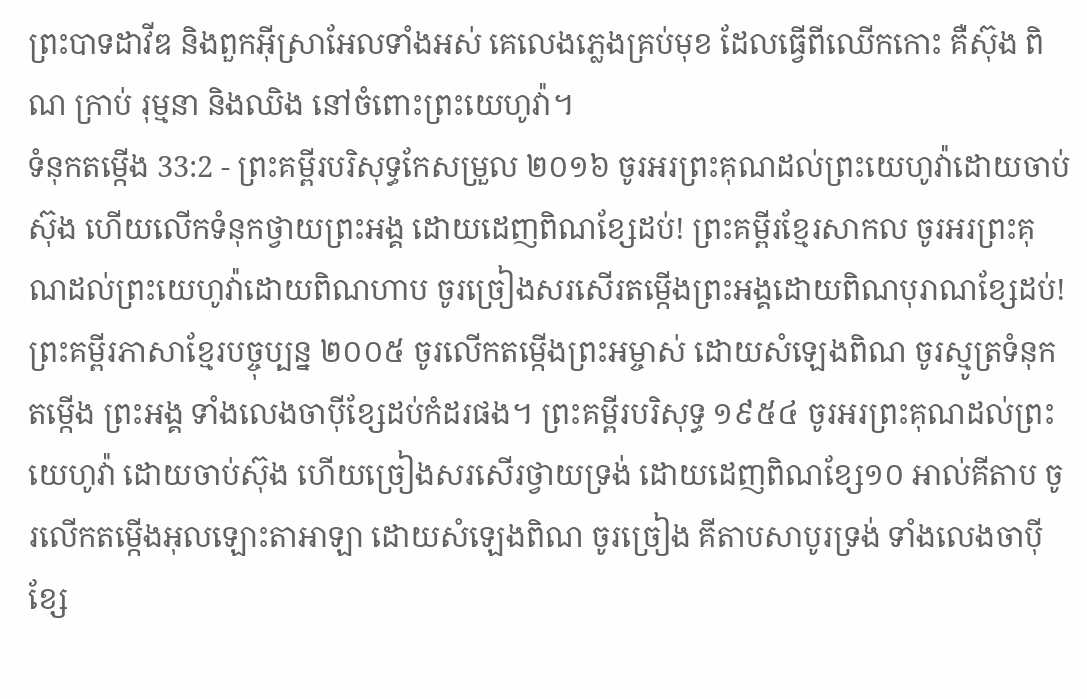ព្រះបាទដាវីឌ និងពួកអ៊ីស្រាអែលទាំងអស់ គេលេងភ្លេងគ្រប់មុខ ដែលធ្វើពីឈើកកោះ គឺស៊ុង ពិណ ក្រាប់ រុម្មនា និងឈិង នៅចំពោះព្រះយេហូវ៉ា។
ទំនុកតម្កើង 33:2 - ព្រះគម្ពីរបរិសុទ្ធកែសម្រួល ២០១៦ ចូរអរព្រះគុណដល់ព្រះយេហូវ៉ាដោយចាប់ស៊ុង ហើយលើកទំនុកថ្វាយព្រះអង្គ ដោយដេញពិណខ្សែដប់! ព្រះគម្ពីរខ្មែរសាកល ចូរអរព្រះគុណដល់ព្រះយេហូវ៉ាដោយពិណហាប ចូរច្រៀងសរសើរតម្កើងព្រះអង្គដោយពិណបុរាណខ្សែដប់! ព្រះគម្ពីរភាសាខ្មែរបច្ចុប្បន្ន ២០០៥ ចូរលើកតម្កើងព្រះអម្ចាស់ ដោយសំឡេងពិណ ចូរស្មូត្រទំនុកតម្កើង ព្រះអង្គ ទាំងលេងចាប៉ីខ្សែដប់កំដរផង។ ព្រះគម្ពីរបរិសុទ្ធ ១៩៥៤ ចូរអរព្រះគុណដល់ព្រះយេហូវ៉ា ដោយចាប់ស៊ុង ហើយច្រៀងសរសើរថ្វាយទ្រង់ ដោយដេញពិណខ្សែ១០ អាល់គីតាប ចូរលើកតម្កើងអុលឡោះតាអាឡា ដោយសំឡេងពិណ ចូរច្រៀង គីតាបសាបូរទ្រង់ ទាំងលេងចាប៉ីខ្សែ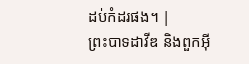ដប់កំដរផង។ |
ព្រះបាទដាវីឌ និងពួកអ៊ី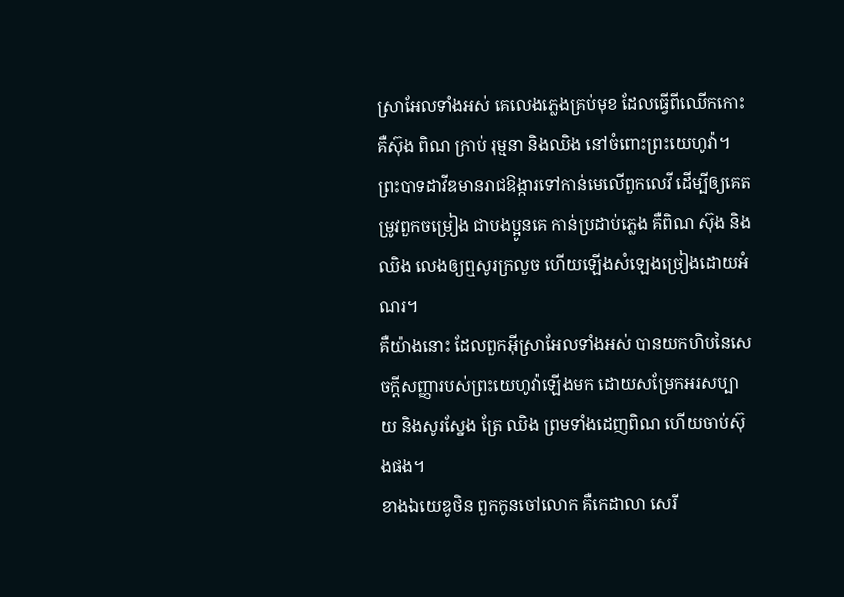ស្រាអែលទាំងអស់ គេលេងភ្លេងគ្រប់មុខ ដែលធ្វើពីឈើកកោះ គឺស៊ុង ពិណ ក្រាប់ រុម្មនា និងឈិង នៅចំពោះព្រះយេហូវ៉ា។
ព្រះបាទដាវីឌមានរាជឱង្ការទៅកាន់មេលើពួកលេវី ដើម្បីឲ្យគេតម្រូវពួកចម្រៀង ជាបងប្អូនគេ កាន់ប្រដាប់ភ្លេង គឺពិណ ស៊ុង និងឈិង លេងឲ្យឮសូរក្រលួច ហើយឡើងសំឡេងច្រៀងដោយអំណរ។
គឺយ៉ាងនោះ ដែលពួកអ៊ីស្រាអែលទាំងអស់ បានយកហិបនៃសេចក្ដីសញ្ញារបស់ព្រះយេហូវ៉ាឡើងមក ដោយសម្រែកអរសប្បាយ និងសូរស្នែង ត្រែ ឈិង ព្រមទាំងដេញពិណ ហើយចាប់ស៊ុងផង។
ខាងឯយេឌូថិន ពួកកូនចៅលោក គឺកេដាលា សេរី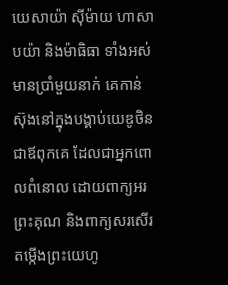យេសាយ៉ា ស៊ីម៉ាយ ហាសាបយ៉ា និងម៉ាធិធា ទាំងអស់មានប្រាំមួយនាក់ គេកាន់ស៊ុងនៅក្នុងបង្គាប់យេឌូថិន ជាឪពុកគេ ដែលជាអ្នកពោលពំនោល ដោយពាក្យអរព្រះគុណ និងពាក្យសរសើរតម្កើងព្រះយេហូ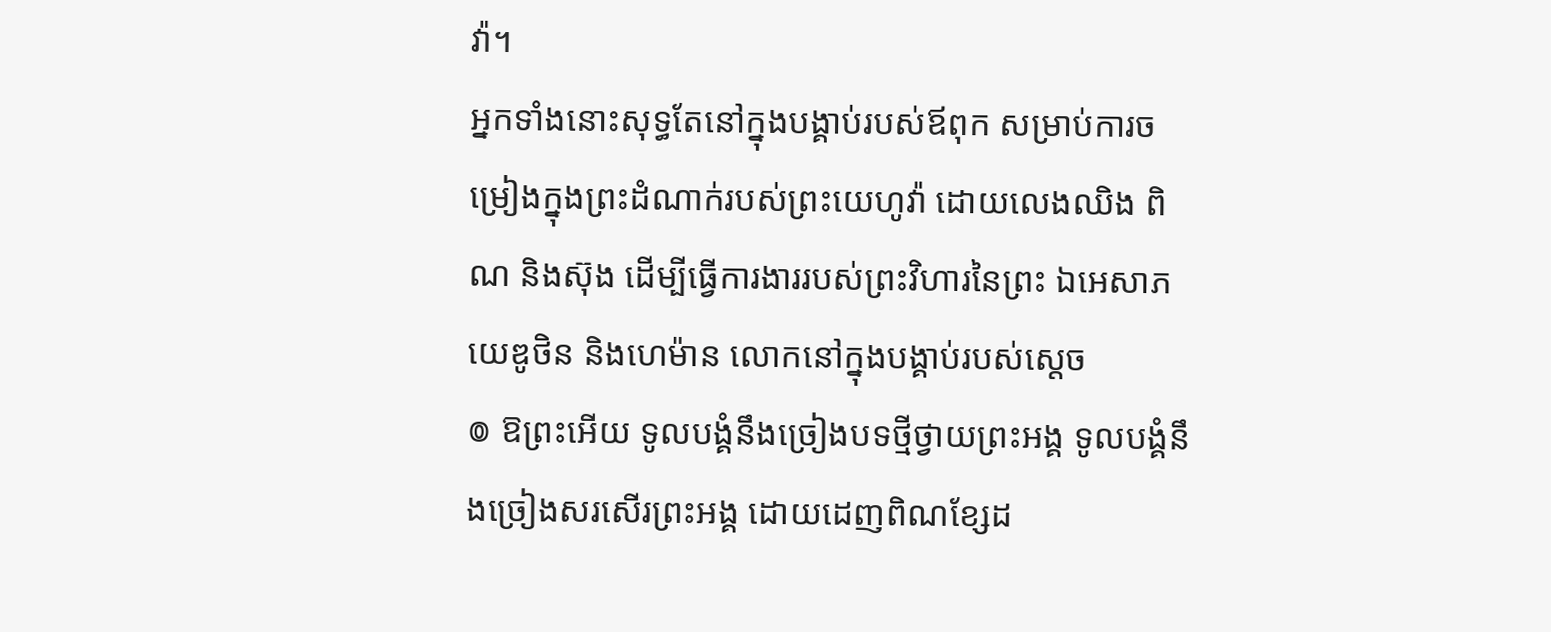វ៉ា។
អ្នកទាំងនោះសុទ្ធតែនៅក្នុងបង្គាប់របស់ឪពុក សម្រាប់ការចម្រៀងក្នុងព្រះដំណាក់របស់ព្រះយេហូវ៉ា ដោយលេងឈិង ពិណ និងស៊ុង ដើម្បីធ្វើការងាររបស់ព្រះវិហារនៃព្រះ ឯអេសាភ យេឌូថិន និងហេម៉ាន លោកនៅក្នុងបង្គាប់របស់ស្តេច
៙ ឱព្រះអើយ ទូលបង្គំនឹងច្រៀងបទថ្មីថ្វាយព្រះអង្គ ទូលបង្គំនឹងច្រៀងសរសើរព្រះអង្គ ដោយដេញពិណខ្សែដ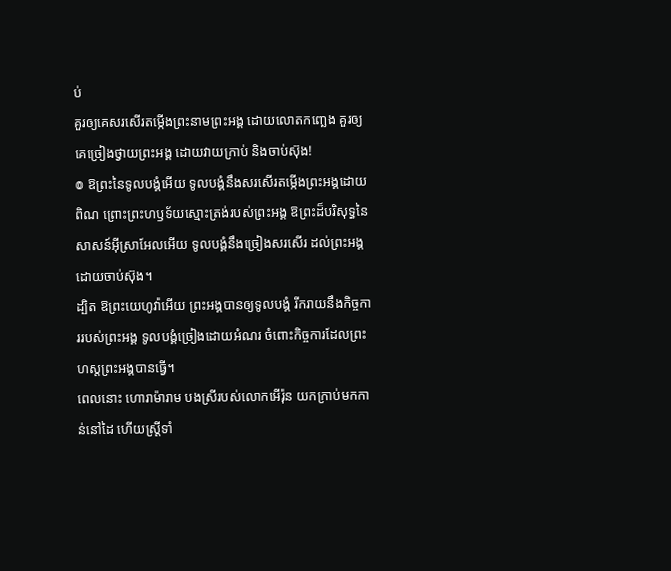ប់
គួរឲ្យគេសរសើរតម្កើងព្រះនាមព្រះអង្គ ដោយលោតកញ្ឆេង គួរឲ្យគេច្រៀងថ្វាយព្រះអង្គ ដោយវាយក្រាប់ និងចាប់ស៊ុង!
៙ ឱព្រះនៃទូលបង្គំអើយ ទូលបង្គំនឹងសរសើរតម្កើងព្រះអង្គដោយពិណ ព្រោះព្រះហឫទ័យស្មោះត្រង់របស់ព្រះអង្គ ឱព្រះដ៏បរិសុទ្ធនៃសាសន៍អ៊ីស្រាអែលអើយ ទូលបង្គំនឹងច្រៀងសរសើរ ដល់ព្រះអង្គដោយចាប់ស៊ុង។
ដ្បិត ឱព្រះយេហូវ៉ាអើយ ព្រះអង្គបានឲ្យទូលបង្គំ រីករាយនឹងកិច្ចការរបស់ព្រះអង្គ ទូលបង្គំច្រៀងដោយអំណរ ចំពោះកិច្ចការដែលព្រះហស្តព្រះអង្គបានធ្វើ។
ពេលនោះ ហោរាម៉ារាម បងស្រីរបស់លោកអើរ៉ុន យកក្រាប់មកកាន់នៅដៃ ហើយស្ត្រីទាំ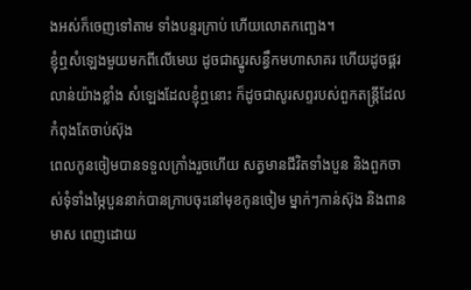ងអស់ក៏ចេញទៅតាម ទាំងបន្ទរក្រាប់ ហើយលោតកញ្ឆេង។
ខ្ញុំឮសំឡេងមួយមកពីលើមេឃ ដូចជាស្នូរសន្ធឹកមហាសាគរ ហើយដូចផ្គរលាន់យ៉ាងខ្លាំង សំឡេងដែលខ្ញុំឮនោះ ក៏ដូចជាសូរសព្ទរបស់ពួកតន្ត្រីដែលកំពុងតែចាប់ស៊ុង
ពេលកូនចៀមបានទទួលក្រាំងរួចហើយ សត្វមានជីវិតទាំងបួន និងពួកចាស់ទុំទាំងម្ភៃបួននាក់បានក្រាបចុះនៅមុខកូនចៀម ម្នាក់ៗកាន់ស៊ុង និងពានមាស ពេញដោយ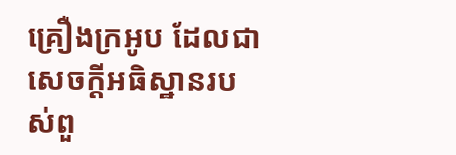គ្រឿងក្រអូប ដែលជាសេចក្ដីអធិស្ឋានរបស់ពួ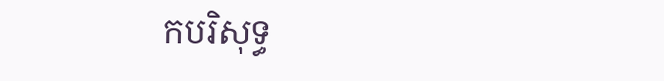កបរិសុទ្ធ